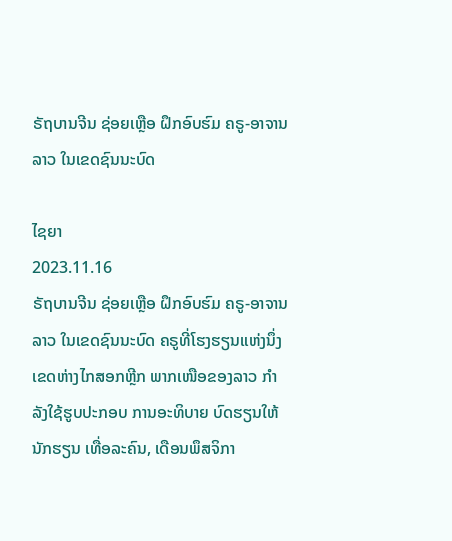ຣັຖບານຈີນ ຊ່ອຍເຫຼືອ ຝຶກອົບຮົມ ຄຣູ-ອາຈານລາວ ໃນເຂດຊົນນະບົດ

ໄຊຍາ
2023.11.16
ຣັຖບານຈີນ ຊ່ອຍເຫຼືອ ຝຶກອົບຮົມ ຄຣູ-ອາຈານລາວ ໃນເຂດຊົນນະບົດ ຄຣູທີ່ໂຮງຮຽນແຫ່ງນຶ່ງ ເຂດຫ່າງໄກສອກຫຼີກ ພາກເໜືອຂອງລາວ ກຳລັງໃຊ້ຮູບປະກອບ ການອະທິບາຍ ບົດຮຽນໃຫ້ນັກຮຽນ ເທື່ອລະຄົນ, ເດືອນພຶສຈິກາ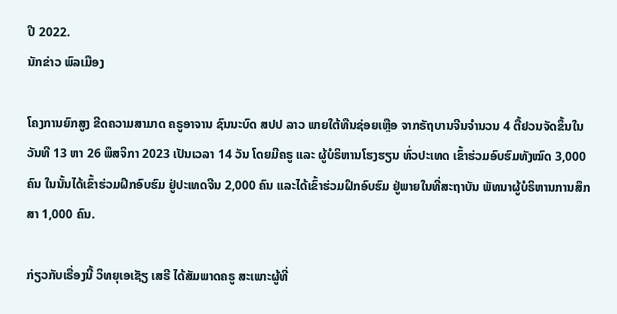ປີ 2022.
ນັກຂ່າວ ພົລເມືອງ

ໂຄງການຍົກສູງ ຂີດຄວາມສາມາດ ຄຣູອາຈານ ຊົນນະບົດ ສປປ ລາວ ພາຍໃຕ້ທືນຊ່ອຍເຫຼືອ ຈາກຣັຖບານຈີນຈຳນວນ 4 ຕື້ຢວນຈັດຂຶ້ນໃນວັນທີ 13 ຫາ 26 ພຶສຈິກາ 2023 ເປັນເວລາ 14 ວັນ ໂດຍມີຄຣູ ແລະ ຜູ້ບໍຣິຫານໂຮງຮຽນ ທົ່ວປະເທດ ເຂົ້າຮ່ວມອົບຮົມທັງໝົດ 3,000 ຄົນ ໃນນັ້ນໄດ້ເຂົ້າຮ່ວມຝຶກອົບຮົມ ຢູ່ປະເທດຈີນ 2,000 ຄົນ ແລະໄດ້ເຂົ້າຮ່ວມຝຶກອົບຮົມ ຢູ່ພາຍໃນທີ່ສະຖາບັນ ພັທນາຜູ້ບໍຣິຫານການສຶກສາ 1,000 ຄົນ.

ກ່ຽວກັບເຣື່ອງນີ້ ວິທຍຸເອເຊັຽ ເສຣີ ໄດ້ສັມພາດຄຣູ ສະເພາະຜູ້ທີ່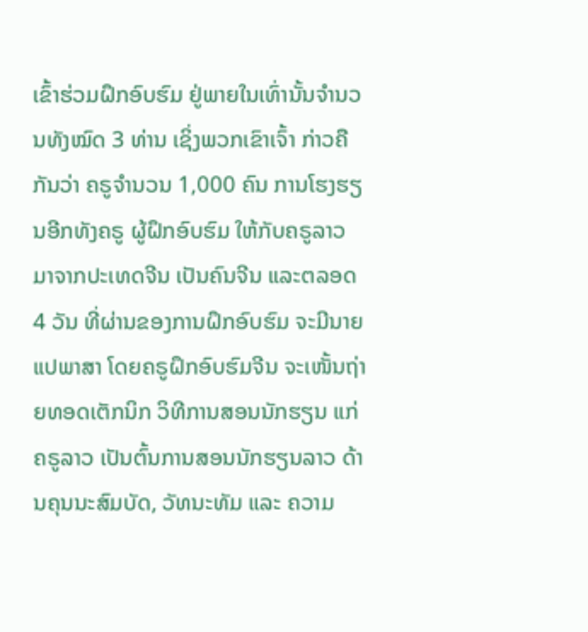ເຂົ້າຮ່ວມຝຶກອົບຮົມ ຢູ່ພາຍໃນເທົ່ານັ້ນຈຳນວນທັງໝົດ 3 ທ່ານ ເຊິ່ງພວກເຂົາເຈົ້າ ກ່າວຄືກັນວ່າ ຄຣູຈຳນວນ 1,000 ຄົນ ການໂຮງຮຽນອີກທັງຄຣູ ຜູ້ຝຶກອົບຮົມ ໃຫ້ກັບຄຣູລາວ ມາຈາກປະເທດຈີນ ເປັນຄົນຈີນ ແລະຕລອດ 4 ວັນ ທີ່ຜ່ານຂອງການຝຶກອົບຮົມ ຈະມີນາຍແປພາສາ ໂດຍຄຣູຝຶກອົບຮົມຈີນ ຈະເໜັ້ນຖ່າຍທອດເຕັກນິກ ວິທີການສອນນັກຮຽນ ແກ່ຄຣູລາວ ເປັນຕົ້ນການສອນນັກຮຽນລາວ ດ້ານຄຸນນະສົມບັດ, ວັທນະທັມ ແລະ ຄວາມ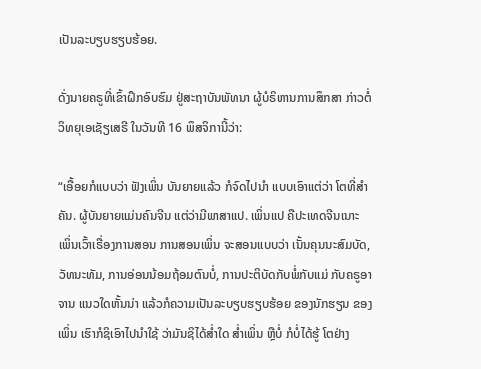ເປັນລະບຽບຮຽບຮ້ອຍ.

ດັ່ງນາຍຄຣູທີ່ເຂົ້າຝຶກອົບຮົມ ຢູ່ສະຖາບັນພັທນາ ຜູ້ບໍຣິຫານການສຶກສາ ກ່າວຕໍ່ວິທຍຸເອເຊັຽເສຣີ ໃນວັນທີ 16 ພຶສຈິການີ້ວ່າ:

“ເອື້ອຍກໍແບບວ່າ ຟັງເພິ່ນ ບັນຍາຍແລ້ວ ກໍຈົດໄປນໍາ ແບບເອົາແຕ່ວ່າ ໂຕທີ່ສຳຄັນ. ຜູ້ບັນຍາຍແມ່ນຄົນຈີນ ແຕ່ວ່າມີພາສາແປ. ເພິ່ນແປ ຄືປະເທດຈີນເນາະ ເພິ່ນເວົ້າເຣື່ອງການສອນ ການສອນເພິ່ນ ຈະສອນແບບວ່າ ເນັ້ນຄຸນນະສົມບັດ, ວັທນະທັມ, ການອ່ອນນ້ອມຖ້ອມຕົນບໍ່, ການປະຕິບັດກັບພໍ່ກັບແມ່ ກັບຄຣູອາຈານ ແນວໃດຫັ້ນນ່າ ແລ້ວກໍຄວາມເປັນລະບຽບຮຽບຮ້ອຍ ຂອງນັກຮຽນ ຂອງເພິ່ນ ເຮົາກໍຊິເອົາໄປນຳໃຊ້ ວ່າມັນຊິໄດ້ສໍ່າໃດ ສໍ່າເພິ່ນ ຫຼືບໍ່ ກໍບໍ່ໄດ້ຮູ້ ໂຕຢ່າງ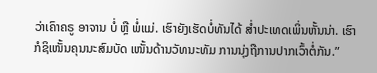ວ່າເຄົາຄຣູ ອາຈານ ບໍ່ ຫຼື ພໍ່ແມ່. ເຮົາຍັງເຮັດບໍ່ທັນໄດ້ ສໍ່າປະເທດເພິ່ນຫັ້ນນ່າ. ເຮົາກໍຊິເໜັ້ນຄຸນນະສົມບັດ ເໜັ້ນດ້ານວັທນະທັມ ການນຸ່ງຖືການປາກເວົ້າຕໍ່ກັນ.”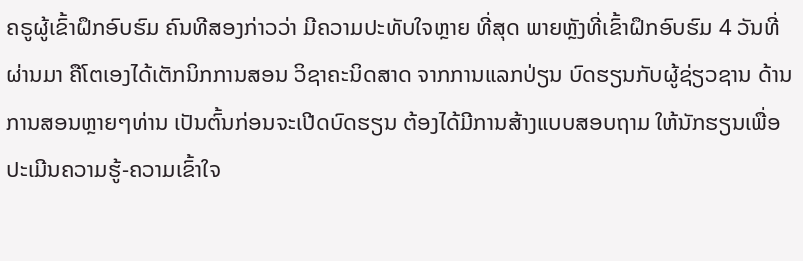ຄຣູຜູ້ເຂົ້າຝຶກອົບຮົມ ຄົນທີສອງກ່າວວ່າ ມີຄວາມປະທັບໃຈຫຼາຍ ທີ່ສຸດ ພາຍຫຼັງທີ່ເຂົ້າຝຶກອົບຮົມ 4 ວັນທີ່ຜ່ານມາ ຄືໂຕເອງໄດ້ເຕັກນິກການສອນ ວິຊາຄະນິດສາດ ຈາກການແລກປ່ຽນ ບົດຮຽນກັບຜູ້ຊ່ຽວຊານ ດ້ານການສອນຫຼາຍໆທ່ານ ເປັນຕົ້ນກ່ອນຈະເປີດບົດຮຽນ ຕ້ອງໄດ້ມີການສ້າງແບບສອບຖາມ ໃຫ້ນັກຮຽນເພື່ອປະເມີນຄວາມຮູ້-ຄວາມເຂົ້າໃຈ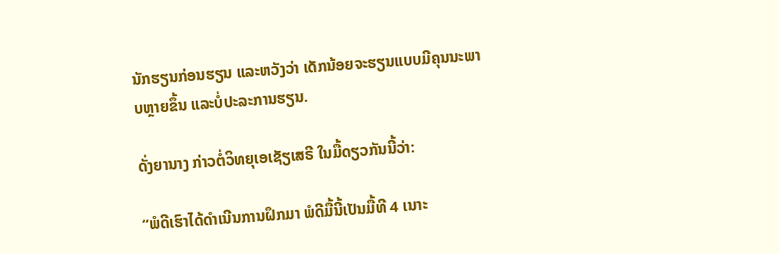ນັກຮຽນກ່ອນຮຽນ ແລະຫວັງວ່າ ເດັກນ້ອຍຈະຮຽນແບບມີຄຸນນະພາບຫຼາຍຂຶ້ນ ແລະບໍ່ປະລະການຮຽນ.

ດັ່ງຍານາງ ກ່າວຕໍ່ວິທຍຸເອເຊັຽເສຣີ ໃນມື້ດຽວກັນນີ້ວ່າ:

“ພໍດີເຮົາໄດ້ດໍາເນີນການຝຶກມາ ພໍດີມື້ນີ້ເປັນມື້ທີ 4 ເນາະ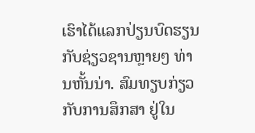ເຮົາໄດ້ແລກປ່ຽນບົດຮຽນ ກັບຊ່ຽວຊານຫຼາຍໆ ທ່ານຫັ້ນນ່າ. ສົມທຽບກ່ຽວກັບການສຶກສາ ຢູ່ໃນ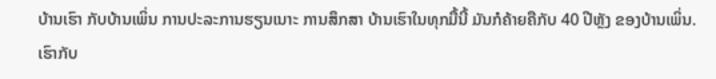ບ້ານເຮົາ ກັບບ້ານເພິ່ນ ການປະລະການຮຽນເນາະ ການສຶກສາ ບ້ານເຮົາໃນທຸກມື້ນີ້ ມັນກໍຄ້າຍຄືກັບ 40 ປີຫຼັງ ຂອງບ້ານເພິ່ນ. ເຮົາກັບ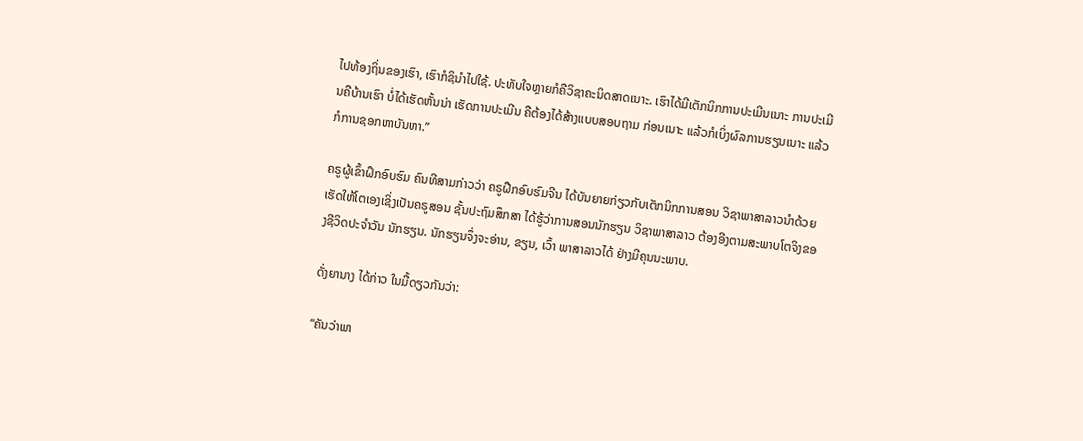ໄປທ້ອງຖິ່ນຂອງເຮົາ, ເຮົາກໍຊິນຳໄປໃຊ້. ປະທັບໃຈຫຼາຍກໍຄືວິຊາຄະນິດສາດເນາະ. ເຮົາໄດ້ມີເຕັກນິກການປະເມີນເນາະ ການປະເມີນຄືບ້ານເຮົາ ບໍ່ໄດ້ເຮັດຫັ້ນນ່າ ເຮັດການປະເມີນ ຄືຕ້ອງໄດ້ສ້າງແບບສອບຖາມ ກ່ອນເນາະ ແລ້ວກໍເບິ່ງຜົລການຮຽນເນາະ ແລ້ວກໍການຊອກຫາບັນຫາ.”

ຄຣູຜູ້ເຂົ້າຝຶກອົບຮົມ ຄົນທີສາມກ່າວວ່າ ຄຣູຝືກອົບຮົມຈີນ ໄດ້ບັນຍາຍກ່ຽວກັບເຕັກນິກການສອນ ວິຊາພາສາລາວນຳດ້ວຍ ເຮັດໃຫ້ໂຕເອງເຊິ່ງເປັນຄຣູສອນ ຊັ້ນປະຖົມສຶກສາ ໄດ້ຮູ້ວ່າການສອນນັກຮຽນ ວິຊາພາສາລາວ ຕ້ອງອີງຕາມສະພາບໂຕຈິງຂອງຊີວິດປະຈຳວັນ ນັກຮຽນ. ນັກຮຽນຈຶ່ງຈະອ່ານ, ຂຽນ, ເວົ້າ ພາສາລາວໄດ້ ຢ່າງມີຄຸນນະພາບ.

ດັ່ງຍານາງ ໄດ້ກ່າວ ໃນມື້ດຽວກັນວ່າ:

“ຄັນວ່າພາ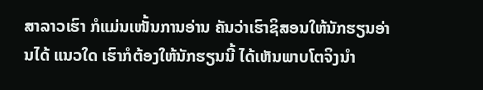ສາລາວເຮົາ ກໍແມ່ນເໜັ້ນການອ່ານ ຄັນວ່າເຮົາຊິສອນໃຫ້ນັກຮຽນອ່ານໄດ້ ແນວໃດ ເຮົາກໍຕ້ອງໃຫ້ນັກຮຽນນີ້ ໄດ້ເຫັນພາບໂຕຈິງນຳ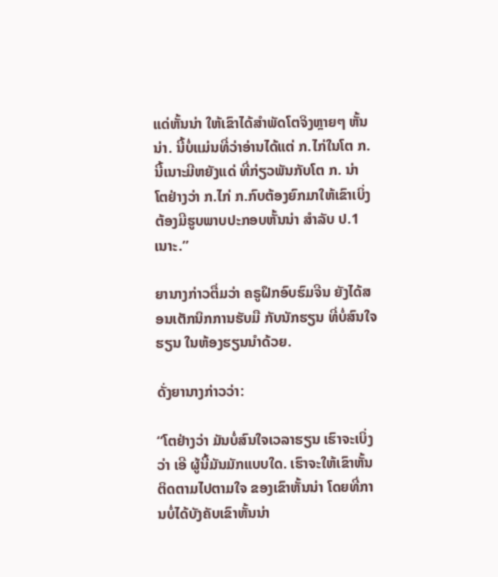ແດ່ຫັ້ນນ່າ ໃຫ້ເຂົາໄດ້ສຳພັດໂຕຈິງຫຼາຍໆ ຫັ້ນນ່າ. ນີ້ບໍ່ແມ່ນທີ່ວ່າອ່ານໄດ້ແຕ່ ກ.ໄກ່ໃນໂຕ ກ. ນີ້ເນາະມີຫຍັງແດ່ ທີ່ກ່ຽວພັນກັບໂຕ ກ. ນ່າ ໂຕຢ່າງວ່າ ກ.ໄກ່ ກ.ກົບຕ້ອງຍົກມາໃຫ້ເຂົາເບິ່ງ ຕ້ອງມີຮູບພາບປະກອບຫັ້ນນ່າ ສຳລັບ ປ.1 ເນາະ.”

ຍານາງກ່າວຕື່ມວ່າ ຄຣູຝຶກອົບຮົມຈີນ ຍັງໄດ້ສອນເຕັກນິກການຮັບມື ກັບນັກຮຽນ ທີ່ບໍ່ສົນໃຈຮຽນ ໃນຫ້ອງຮຽນນຳດ້ວຍ.

ດັ່ງຍານາງກ່າວວ່າ:

“ໂຕຢ່າງວ່າ ມັນບໍ່ສົນໃຈເວລາຮຽນ ເຮົາຈະເບິ່ງວ່າ ເອີ ຜູ້ນີ້ມັນມັກແບບໃດ. ເຮົາຈະໃຫ້ເຂົາຫັ້ນຕິດຕາມໄປຕາມໃຈ ຂອງເຂົາຫັ້ນນ່າ ໂດຍທີ່ການບໍ່ໄດ້ບັງຄັບເຂົາຫັ້ນນ່າ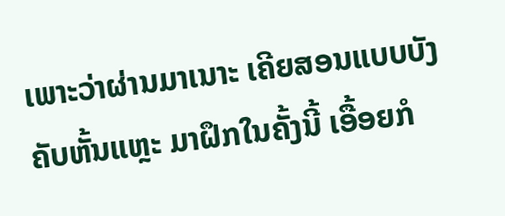ເພາະວ່າຜ່ານມາເນາະ ເຄີຍສອນແບບບັງຄັບຫັ້ນແຫຼະ ມາຝຶກໃນຄັ້ງນີ້ ເອື້ອຍກໍ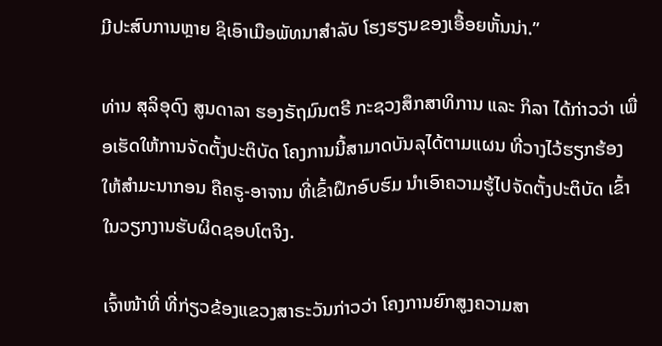ມີປະສົບການຫຼາຍ ຊິເອົາເມືອພັທນາສຳລັບ ໂຮງຮຽນຂອງເອື້ອຍຫັ້ນນ່າ.”

ທ່ານ ສຸລິອຸດົງ ສູນດາລາ ຮອງຣັຖມົນຕຣີ ກະຊວງສຶກສາທິການ ແລະ ກິລາ ໄດ້ກ່າວວ່າ ເພື່ອເຮັດໃຫ້ການຈັດຕັ້ງປະຕິບັດ ໂຄງການນີ້ສາມາດບັນລຸໄດ້ຕາມແຜນ ທີ່ວາງໄວ້ຮຽກຮ້ອງໃຫ້ສຳມະນາກອນ ຄືຄຣູ-ອາຈານ ທີ່ເຂົ້າຝຶກອົບຮົມ ນຳເອົາຄວາມຮູ້ໄປຈັດຕັ້ງປະຕິບັດ ເຂົ້າໃນວຽກງານຮັບຜິດຊອບໂຕຈິງ.

ເຈົ້າໜ້າທີ່ ທີ່ກ່ຽວຂ້ອງແຂວງສາຣະວັນກ່າວວ່າ ໂຄງການຍົກສູງຄວາມສາ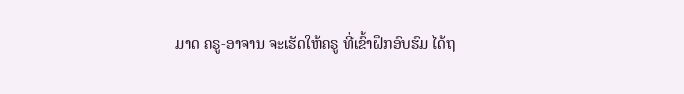ມາດ ຄຣູ-ອາຈານ ຈະເຮັດໃຫ້ຄຣູ ທີ່ເຂົ້າຝຶກອົບຮົມ ໄດ້ຖ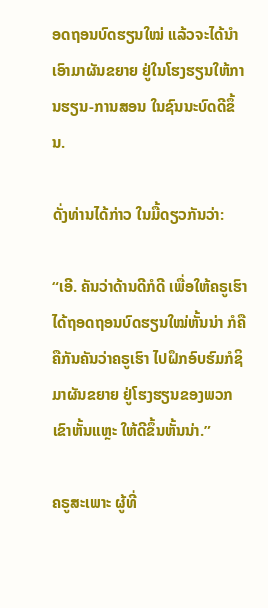ອດຖອນບົດຮຽນໃໝ່ ແລ້ວຈະໄດ້ນຳເອົາມາຜັນຂຍາຍ ຢູ່ໃນໂຮງຮຽນໃຫ້ການຮຽນ-ການສອນ ໃນຊົນນະບົດດີຂຶ້ນ.

ດັ່ງທ່ານໄດ້ກ່າວ ໃນມື້ດຽວກັນວ່າ:

“ເອີ. ຄັນວ່າດ້ານດີກໍດີ ເພື່ອໃຫ້ຄຣູເຮົາ ໄດ້ຖອດຖອນບົດຮຽນໃໝ່ຫັ້ນນ່າ ກໍຄືຄືກັນຄັນວ່າຄຣູເຮົາ ໄປຝຶກອົບຮົມກໍຊິມາຜັນຂຍາຍ ຢູ່ໂຮງຮຽນຂອງພວກເຂົາຫັ້ນແຫຼະ ໃຫ້ດີຂຶ້ນຫັ້ນນ່າ.”

ຄຣູສະເພາະ ຜູ້ທີ່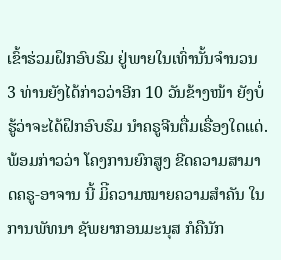ເຂົ້າຮ່ວມຝຶກອົບຮົມ ຢູ່ພາຍໃນເທົ່ານັ້ນຈໍານວນ 3 ທ່ານຍັງໄດ້ກ່າວວ່າອີກ 10 ວັນຂ້າງໜ້າ ຍັງບໍ່ຮູ້ວ່າຈະໄດ້ຝຶກອົບຮົມ ນໍາຄຣູຈີນຕື່ມເຣື່ອງໃດແດ່. ພ້ອມກ່າວວ່າ ໂຄງການຍົກສູງ ຂີດຄວາມສາມາດຄຣູ-ອາຈານ ນີ້ ມິີຄວາມໝາຍຄວາມສຳຄັນ ໃນການພັທນາ ຊັພຍາກອນມະນຸສ ກໍຄືນັກ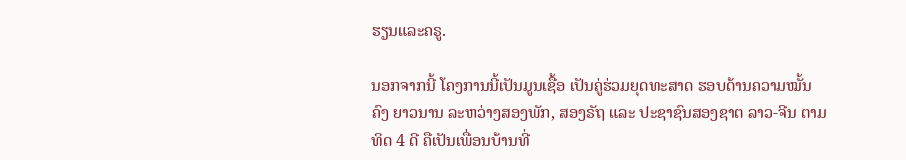ຮຽນແລະຄຣູ.

ນອກຈາກນີ້ ໂຄງການນີ້ເປັນມູນເຊື້ອ ເປັນຄູ່ຮ່ວມຍຸດທະສາດ ຮອບດ້ານຄວາມໝັ້ນຄົງ ຍາວນານ ລະຫວ່າງສອງພັກ, ສອງຣັຖ ແລະ ປະຊາຊົນສອງຊາຕ ລາວ-ຈີນ ຕາມທິດ 4 ດີ ຄືເປັນເພື່ອນບ້ານທີ່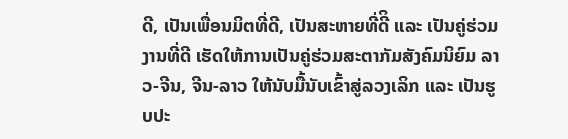ດີ, ເປັນເພື່ອນມິຕທີ່ດີ, ເປັນສະຫາຍທີ່ດີິ ແລະ ເປັນຄູ່ຮ່ວມງານທີ່ດີ ເຮັດໃຫ້ການເປັນຄູ່ຮ່ວມສະຕາກັມສັງຄົມນິຍົມ ລາວ-ຈີນ, ຈີນ-ລາວ ໃຫ້ນັບມື້ນັບເຂົ້າສູ່ລວງເລິກ ແລະ ເປັນຮູບປະ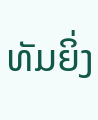ທັມຍິ່ງ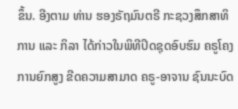ຂຶ້ນ. ອີງຕາມ ທ່ານ ຮອງຣັຖມົນຕຣີ ກະຊວງສຶກສາທິການ ແລະ ກິລາ ໄດ້ກ່າວໃນພິທີປິດຊຸດອົບຮົມ ຄຣູໂຄງການຍົກສູງ ຂີດຄວາມສາມາດ ຄຣູ-ອາຈານ ຊົນນະບົດ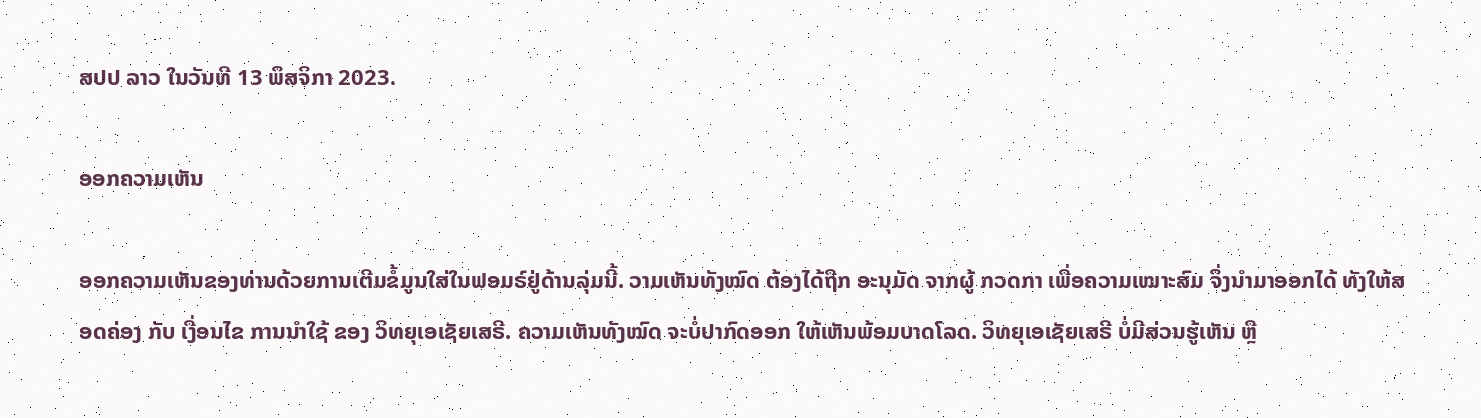ສປປ ລາວ ໃນວັນທີ 13 ພຶສຈິກາ 2023.

ອອກຄວາມເຫັນ

ອອກຄວາມເຫັນຂອງທ່ານດ້ວຍການເຕີມຂໍ້ມູນໃສ່ໃນຟອມຣ໌ຢູ່ດ້ານລຸ່ມນີ້. ວາມເຫັນທັງໝົດ ຕ້ອງໄດ້ຖືກ ອະນຸມັດ ຈາກຜູ້ ກວດກາ ເພື່ອຄວາມເໝາະສົມ ຈຶ່ງນໍາມາອອກໄດ້ ທັງໃຫ້ສອດຄ່ອງ ກັບ ເງື່ອນໄຂ ການນຳໃຊ້ ຂອງ ວິທຍຸເອເຊັຍເສຣີ. ຄວາມເຫັນທັງໝົດ ຈະບໍ່ປາກົດອອກ ໃຫ້ເຫັນພ້ອມບາດໂລດ. ວິທຍຸເອເຊັຍເສຣີ ບໍ່ມີສ່ວນຮູ້ເຫັນ ຫຼື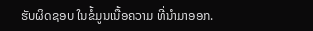ຮັບຜິດຊອບ ໃນຂໍ້ມູນເນື້ອຄວາມ ທີ່ນໍາມາອອກ.